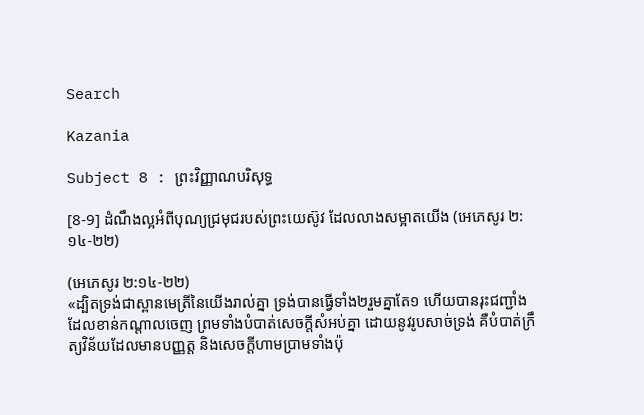Search

Kazania

Subject 8 : ព្រះវិញ្ញាណបរិសុទ្ធ

[8-9] ដំណឹងល្អអំពីបុណ្យជ្រមុជរបស់ព្រះយេស៊ូវ ដែលលាងសម្អាតយើង (អេភេសូរ ២:១៤-២២)

(អេភេសូរ ២:១៤-២២)
«ដ្បិតទ្រង់ជាស្ពានមេត្រីនៃយើងរាល់គ្នា ទ្រង់បានធ្វើទាំង២រួមគ្នាតែ១ ហើយបានរុះជញ្ជាំងដែលខាន់កណ្តាលចេញ ព្រមទាំងបំបាត់សេចក្តីសំអប់គ្នា ដោយនូវរូបសាច់ទ្រង់ គឺបំបាត់ក្រឹត្យវិន័យដែលមានបញ្ញត្ត និងសេចក្តីហាមប្រាមទាំងប៉ុ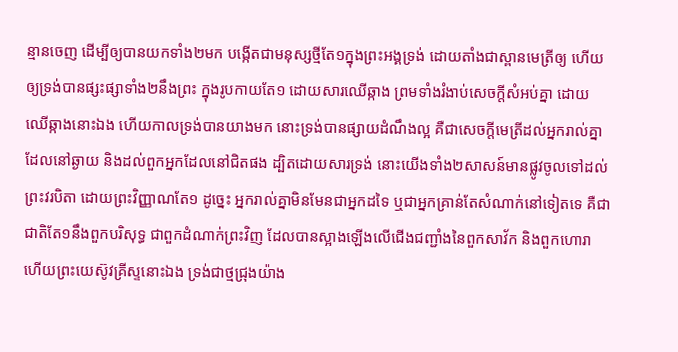ន្មានចេញ ដើម្បីឲ្យបានយកទាំង២មក បង្កើតជាមនុស្សថ្មីតែ១ក្នុងព្រះអង្គទ្រង់ ដោយតាំងជាស្ពានមេត្រីឲ្យ ហើយឲ្យទ្រង់បានផ្សះផ្សាទាំង២នឹងព្រះ ក្នុងរូបកាយតែ១ ដោយសារឈើឆ្កាង ព្រមទាំងរំងាប់សេចក្តីសំអប់គ្នា ដោយឈើឆ្កាងនោះឯង ហើយកាលទ្រង់បានយាងមក នោះទ្រង់បានផ្សាយដំណឹងល្អ គឺជាសេចក្តីមេត្រីដល់អ្នករាល់គ្នាដែលនៅឆ្ងាយ និងដល់ពួកអ្នកដែលនៅជិតផង ដ្បិតដោយសារទ្រង់ នោះយើងទាំង២សាសន៍មានផ្លូវចូលទៅដល់ព្រះវរបិតា ដោយព្រះវិញ្ញាណតែ១ ដូច្នេះ អ្នករាល់គ្នាមិនមែនជាអ្នកដទៃ ឬជាអ្នកគ្រាន់តែសំណាក់នៅទៀតទេ គឺជាជាតិតែ១នឹងពួកបរិសុទ្ធ ជាពួកដំណាក់ព្រះវិញ ដែលបានស្អាងឡើងលើជើងជញ្ជាំងនៃពួកសាវ័ក និងពួកហោរា ហើយព្រះយេស៊ូវគ្រីស្ទនោះឯង ទ្រង់ជាថ្មជ្រុងយ៉ាង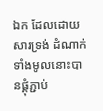ឯក ដែលដោយសារទ្រង់ ដំណាក់ទាំងមូលនោះបានផ្គុំភ្ជាប់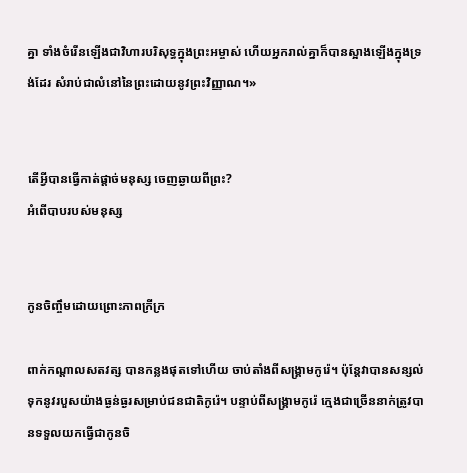គ្នា ទាំងចំរើនឡើងជាវិហារបរិសុទ្ធក្នុងព្រះអម្ចាស់ ហើយអ្នករាល់គ្នាក៏បានស្អាងឡើងក្នុងទ្រង់ដែរ សំរាប់ជាលំនៅនៃព្រះដោយនូវព្រះវិញ្ញាណ។»


តើអ្វីបានធ្វើកាត់ផ្តាច់មនុស្ស ចេញឆ្ងាយពីព្រះ?
អំពើបាបរបស់មនុស្ស


កូនចិញ្ចឹមដោយព្រោះភាពក្រីក្រ

ពាក់កណ្តាលសតវត្ស បានកន្លងផុតទៅហើយ ចាប់តាំងពីសង្រ្គាមកូរ៉េ។ ប៉ុន្តែវាបានសន្សល់ទុកនូវរបួសយ៉ាងធ្ងន់ធ្ងរសម្រាប់ជនជាតិកូរ៉េ។ បន្ទាប់ពីសង្រ្គាមកូរ៉េ ក្មេងជាច្រើននាក់ត្រូវបានទទួលយកធ្វើជាកូនចិ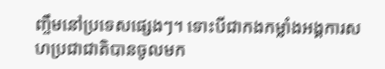ញ្ចឹមនៅប្រទេសផ្សេងៗ។ ទោះបីជាកងកម្លាំងអង្គការសហប្រជាជាតិបានចូលមក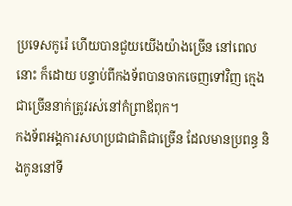ប្រទេសកូរ៉េ ហើយបានជួយយើងយ៉ាងច្រើន នៅពេលនោះ ក៏ដោយ បន្ទាប់ពីកងទ័ពបានចាកចេញទៅវិញ ក្មេងជាច្រើននាក់ត្រូវរស់នៅកំព្រាឪពុក។
កងទ័ពអង្គការសហប្រជាជាតិជាច្រើន ដែលមានប្រពន្ធ និងកូននៅទី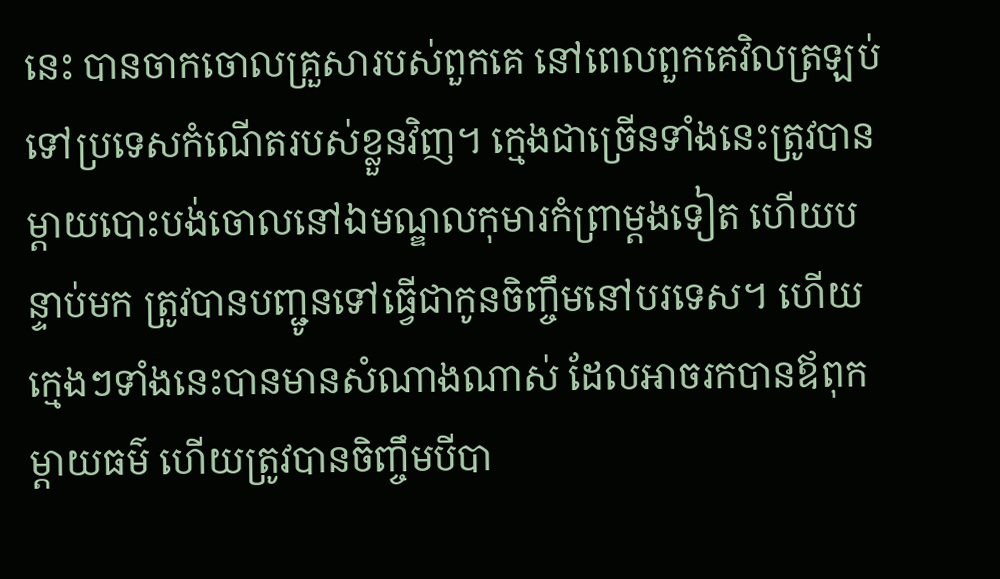នេះ បានចាកចោលគ្រួសារបស់ពួកគេ នៅពេលពួកគេវិលត្រឡប់ទៅប្រទេសកំណើតរបស់ខ្លួនវិញ។ ក្មេងជាច្រើនទាំងនេះត្រូវបានម្តាយបោះបង់ចោលនៅឯមណ្ឌលកុមារកំព្រាម្តងទៀត ហើយបន្ទាប់មក ត្រូវបានបញ្ជូនទៅធ្វើជាកូនចិញ្ចឹមនៅបរទេស។ ហើយក្មេងៗទាំងនេះបានមានសំណាងណាស់ ដែលអាចរកបានឪពុកម្តាយធម៌ ហើយត្រូវបានចិញ្ចឹមបីបា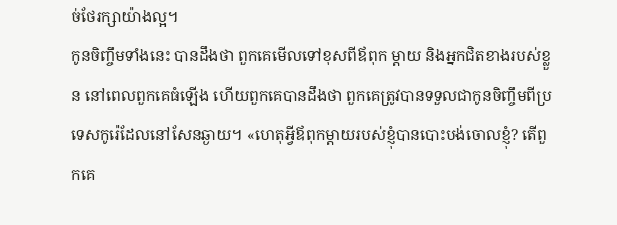ច់ថែរក្សាយ៉ាងល្អ។
កូនចិញ្ចឹមទាំងនេះ បានដឹងថា ពួកគេមើលទៅខុសពីឪពុក ម្តាយ និងអ្នកជិតខាងរបស់ខ្លួន នៅពេលពួកគេធំឡើង ហើយពួកគេបានដឹងថា ពួកគេត្រូវបានទទួលជាកូនចិញ្ចឹមពីប្រទេសកូរ៉េដែលនៅសែនឆ្ងាយ។ «ហេតុអ្វីឪពុកម្តាយរបស់ខ្ញុំបានបោះបង់ចោលខ្ញុំ? តើពួកគេ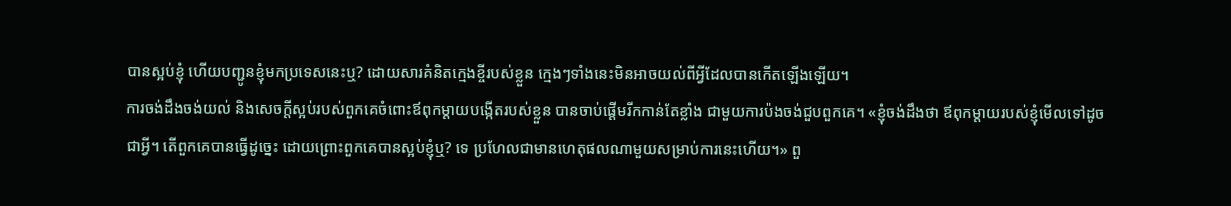បានស្អប់ខ្ញុំ ហើយបញ្ជូនខ្ញុំមកប្រទេសនេះឬ? ដោយសារគំនិតក្មេងខ្ចីរបស់ខ្លួន ក្មេងៗទាំងនេះមិនអាចយល់ពីអ្វីដែលបានកើតឡើងឡើយ។
ការចង់ដឹងចង់យល់ និងសេចក្តីស្អប់របស់ពួកគេចំពោះឪពុកម្តាយបង្កើតរបស់ខ្លួន បានចាប់ផ្តើមរីកកាន់តែខ្លាំង ជាមួយការប៉ងចង់ជួបពួកគេ។ «ខ្ញុំចង់ដឹងថា ឪពុកម្តាយរបស់ខ្ញុំមើលទៅដូចជាអ្វី។ តើពួកគេបានធ្វើដូច្នេះ ដោយព្រោះពួកគេបានស្អប់ខ្ញុំឬ? ទេ ប្រហែលជាមានហេតុផលណាមួយសម្រាប់ការនេះហើយ។» ពួ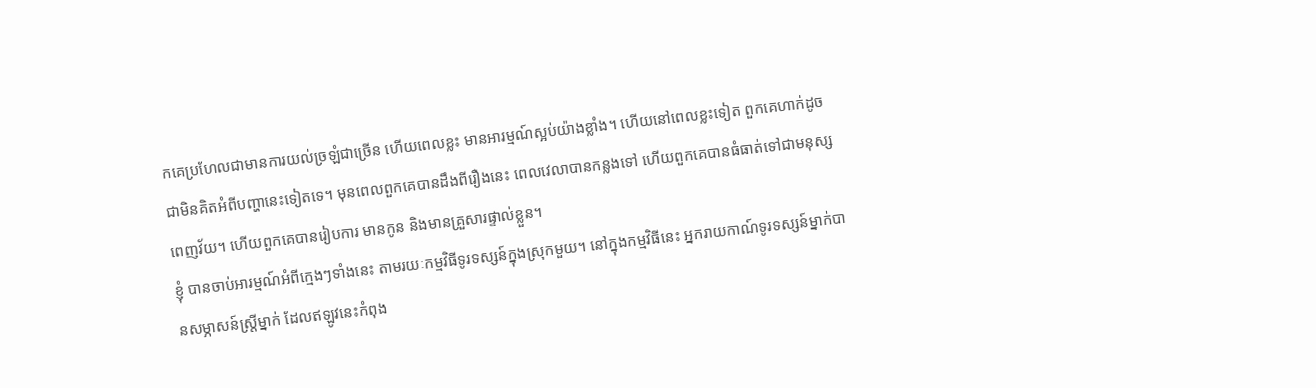កគេប្រហែលជាមានការយល់ច្រឡំជាច្រើន ហើយពេលខ្លះ មានអារម្មណ៍ស្អប់យ៉ាងខ្លាំង។ ហើយនៅពេលខ្លះទៀត ពួកគេហាក់ដូចជាមិនគិតអំពីបញ្ហានេះទៀតទេ។ មុនពេលពួកគេបានដឹងពីរឿងនេះ ពេលវេលាបានកន្លងទៅ ហើយពួកគេបានធំធាត់ទៅជាមនុស្សពេញវ័យ។ ហើយពួកគេបានរៀបការ មានកូន និងមានគ្រួសារផ្ទាល់ខ្លួន។
ខ្ញុំ បានចាប់អារម្មណ៍អំពីក្មេងៗទាំងនេះ តាមរយៈកម្មវិធីទូរទស្សន៍ក្នុងស្រុកមួយ។ នៅក្នុងកម្មវិធីនេះ អ្នករាយកាណ៍ទូរទស្សន៍ម្នាក់បានសម្ភាសន៍ស្ត្រីម្នាក់ ដែលឥឡូវនេះកំពុង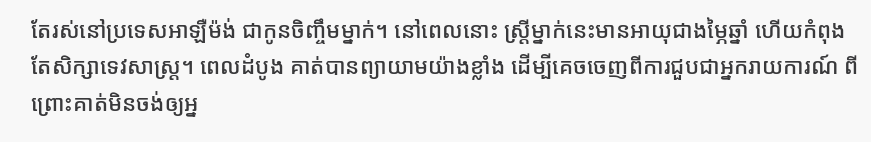តែរស់នៅប្រទេសអាឡឺម៉ង់ ជាកូនចិញ្ចឹមម្នាក់។ នៅពេលនោះ ស្ត្រីម្នាក់នេះមានអាយុជាងម្ភៃឆ្នាំ ហើយកំពុងតែសិក្សាទេវសាស្ត្រ។ ពេលដំបូង គាត់បានព្យាយាមយ៉ាងខ្លាំង ដើម្បីគេចចេញពីការជួបជាអ្នករាយការណ៍ ពីព្រោះគាត់មិនចង់ឲ្យអ្ន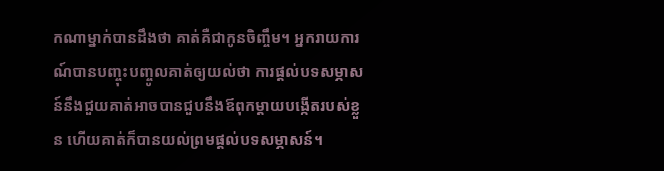កណាម្នាក់បានដឹងថា គាត់គឺជាកូនចិញ្ចឹម។ អ្នករាយការណ៍បានបញ្ចុះបញ្ចូលគាត់ឲ្យយល់ថា ការផ្តល់បទសម្ភាសន៍នឹងជួយគាត់អាចបានជួបនឹងឪពុកម្តាយបង្កើតរបស់ខ្លួន ហើយគាត់ក៏បានយល់ព្រមផ្តល់បទសម្ភាសន៍។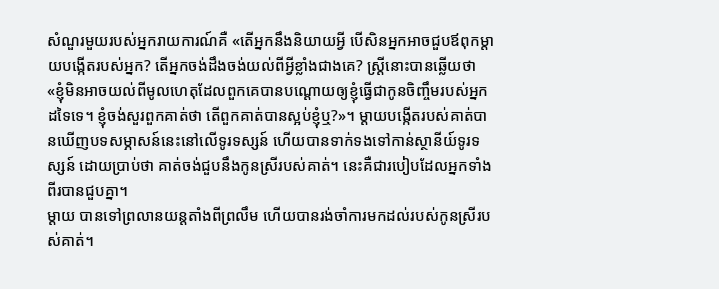សំណួរមួយរបស់អ្នករាយការណ៍គឺ «តើអ្នកនឹងនិយាយអ្វី បើសិនអ្នកអាចជួបឪពុកម្តាយបង្កើតរបស់អ្នក? តើអ្នកចង់ដឹងចង់យល់ពីអ្វីខ្លាំងជាងគេ? ស្ត្រីនោះបានឆ្លើយថា «ខ្ញុំមិនអាចយល់ពីមូលហេតុដែលពួកគេបានបណ្តោយឲ្យខ្ញុំធ្វើជាកូនចិញ្ចឹមរបស់អ្នកដទៃទេ។ ខ្ញុំចង់សួរពួកគាត់ថា តើពួកគាត់បានស្អប់ខ្ញុំឬ?»។ ម្តាយបង្កើតរបស់គាត់បានឃើញបទសម្ភាសន៍នេះនៅលើទូរទស្សន៍ ហើយបានទាក់ទងទៅកាន់ស្ថានីយ៍ទូរទស្សន៍ ដោយប្រាប់ថា គាត់ចង់ជួបនឹងកូនស្រីរបស់គាត់។ នេះគឺជារបៀបដែលអ្នកទាំងពីរបានជួបគ្នា។
ម្តាយ បានទៅព្រលានយន្តតាំងពីព្រលឹម ហើយបានរង់ចាំការមកដល់របស់កូនស្រីរបស់គាត់។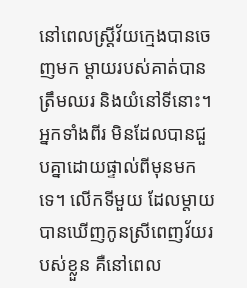នៅពេលស្ត្រីវ័យក្មេងបានចេញមក ម្តាយរបស់គាត់បានត្រឹមឈរ និងយំនៅទីនោះ។
អ្នកទាំងពីរ មិនដែលបានជួបគ្នាដោយផ្ទាល់ពីមុនមកទេ។ លើកទីមួយ ដែលម្តាយបានឃើញកូនស្រីពេញវ័យរបស់ខ្លួន គឺនៅពេល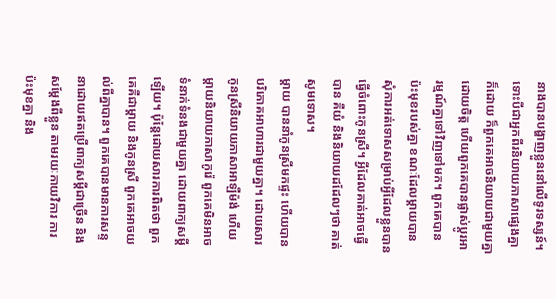នាងបានបង្ហាញខ្លួននៅលើទូរទស្សន៍។ ទោះបីជាអ្នកពីរនិយាយភាសាផ្សេងគ្នាក៏ដោយ ក៏ពួកគេអាចនិយាយជាមួយគ្នាដោយចិត្ត ហើយពួកគេបានផ្លាស់ប្តូរអារម្មណ៍គ្នាទៅវិញទៅមក។ ពួកគេបានប៉ះមុខរបស់គ្នា ខណៈដែលម្តាយបានសុំការអត់ទោសសម្រាប់អ្វីដែលខ្លួនបានធ្វើចំពោះកូនស្រី។ អ្វីដែលគាត់អាចធ្វើបាន គឺយំ និងនិយាយដដែលៗថា គាត់សូមទោស។
ម្តាយ បាននាំកូនស្រីមកផ្ទះ ហើយបានបរិភោគអាហារជាមួយគ្នា។ ដោយសារកូនស្រីនិយាយភាសាអាឡឺម៉ង់ ហើយម្តាយនិយាយភាសាកូរ៉េ ពួកគេមិនអាចទំនាក់ទំនងជាមួយគ្នា ដោយពាក្យសម្តីឡើយ។ ប៉ុន្តែដោយសារការពិតថា ពួកគេគឺជាម្តាយ និងកូនស្រី ពួកគេអាចយល់ពីគ្នាបាន។ ពួកគេបានមានការសន្ទនាដោយឥតប្រើពាក្យសម្តីជាច្រើន និងសម្តែងពីខ្លួន តាមរយៈកាយវិការ ការប៉ះមុខគ្នា និង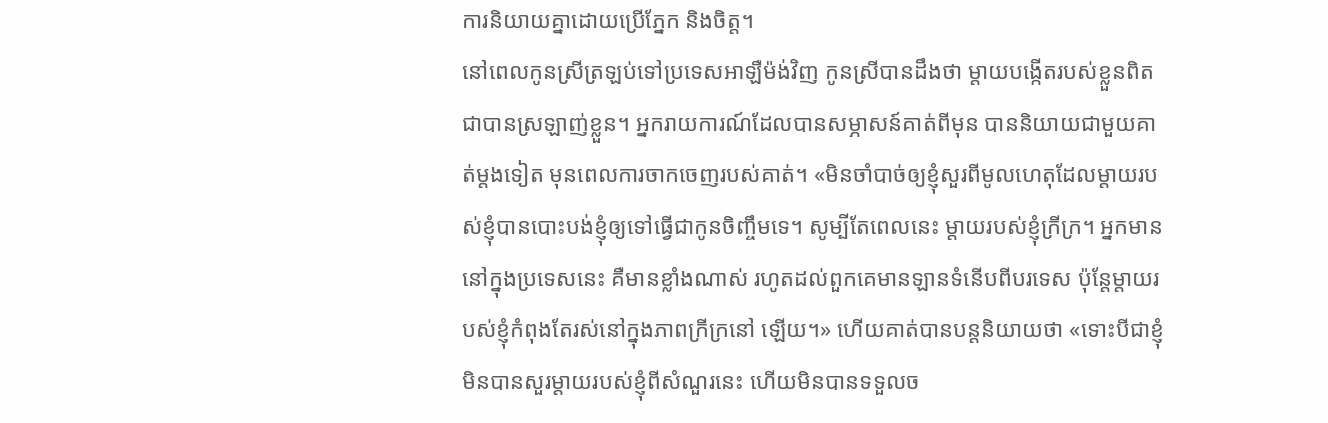ការនិយាយគ្នាដោយប្រើភ្នែក និងចិត្ត។
នៅពេលកូនស្រីត្រឡប់ទៅប្រទេសអាឡឺម៉ង់វិញ កូនស្រីបានដឹងថា ម្តាយបង្កើតរបស់ខ្លួនពិតជាបានស្រឡាញ់ខ្លួន។ អ្នករាយការណ៍ដែលបានសម្ភាសន៍គាត់ពីមុន បាននិយាយជាមួយគាត់ម្តងទៀត មុនពេលការចាកចេញរបស់គាត់។ «មិនចាំបាច់ឲ្យខ្ញុំសួរពីមូលហេតុដែលម្តាយរបស់ខ្ញុំបានបោះបង់ខ្ញុំឲ្យទៅធ្វើជាកូនចិញ្ចឹមទេ។ សូម្បីតែពេលនេះ ម្តាយរបស់ខ្ញុំក្រីក្រ។ អ្នកមាននៅក្នុងប្រទេសនេះ គឺមានខ្លាំងណាស់ រហូតដល់ពួកគេមានឡានទំនើបពីបរទេស ប៉ុន្តែម្តាយរបស់ខ្ញុំកំពុងតែរស់នៅក្នុងភាពក្រីក្រនៅ ឡើយ។» ហើយគាត់បានបន្តនិយាយថា «ទោះបីជាខ្ញុំមិនបានសួរម្តាយរបស់ខ្ញុំពីសំណួរនេះ ហើយមិនបានទទួលច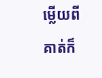ម្លើយពីគាត់ក៏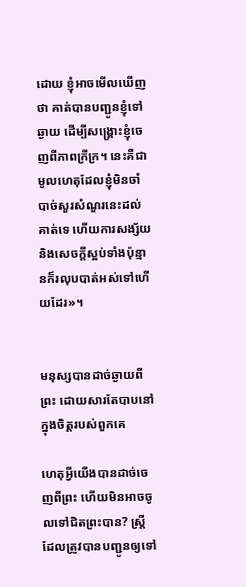ដោយ ខ្ញុំអាចមើលឃើញថា គាត់បានបញ្ជូនខ្ញុំទៅឆ្ងាយ ដើម្បីសង្រ្គោះខ្ញុំចេញពីភាពក្រីក្រ។ នេះគឺជាមូលហេតុដែលខ្ញុំមិនចាំបាច់សួរសំណួរនេះដល់គាត់ទេ ហើយការសង្ស័យ និងសេចក្តីស្អប់ទាំងប៉ុន្មានក៏រលុបបាត់អស់ទៅហើយដែរ»។


មនុស្សបានដាច់ឆ្ងាយពីព្រះ ដោយសារតែបាបនៅក្នុងចិត្តរបស់ពួកគេ

ហេតុអ្វីយើងបានដាច់ចេញពីព្រះ ហើយមិនអាចចូលទៅជិតព្រះបាន? ស្ត្រីដែលត្រូវបានបញ្ជូនឲ្យទៅ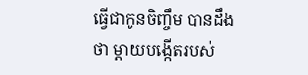ធ្វើជាកូនចិញ្ចឹម បានដឹងថា ម្តាយបង្កើតរបស់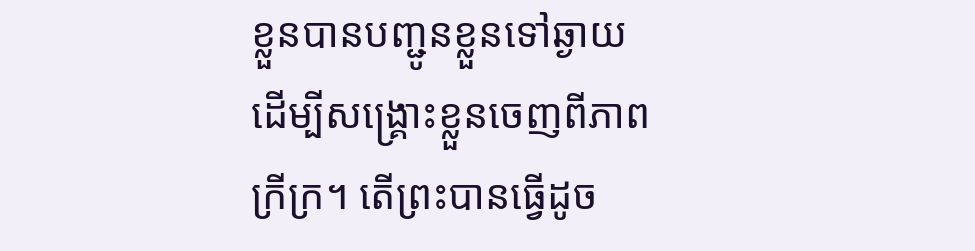ខ្លួនបានបញ្ជូនខ្លួនទៅឆ្ងាយ ដើម្បីសង្រ្គោះខ្លួនចេញពីភាពក្រីក្រ។ តើព្រះបានធ្វើដូច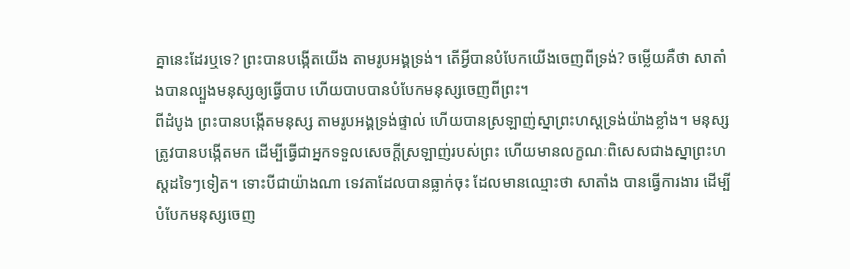គ្នានេះដែរឬទេ? ព្រះបានបង្កើតយើង តាមរូបអង្គទ្រង់។ តើអ្វីបានបំបែកយើងចេញពីទ្រង់? ចម្លើយគឺថា សាតាំងបានល្បួងមនុស្សឲ្យធ្វើបាប ហើយបាបបានបំបែកមនុស្សចេញពីព្រះ។
ពីដំបូង ព្រះបានបង្កើតមនុស្ស តាមរូបអង្គទ្រង់ផ្ទាល់ ហើយបានស្រឡាញ់ស្នាព្រះហស្តទ្រង់យ៉ាងខ្លាំង។ មនុស្សត្រូវបានបង្កើតមក ដើម្បីធ្វើជាអ្នកទទួលសេចក្តីស្រឡាញ់របស់ព្រះ ហើយមានលក្ខណៈពិសេសជាងស្នាព្រះហស្តដទៃៗទៀត។ ទោះបីជាយ៉ាងណា ទេវតាដែលបានធ្លាក់ចុះ ដែលមានឈ្មោះថា សាតាំង បានធ្វើការងារ ដើម្បីបំបែកមនុស្សចេញ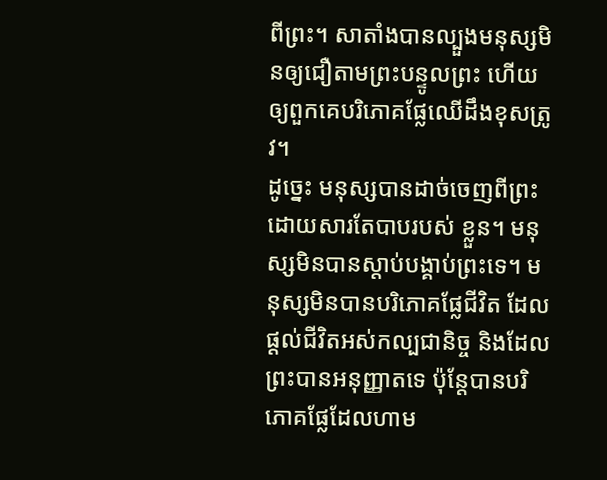ពីព្រះ។ សាតាំងបានល្បួងមនុស្សមិនឲ្យជឿតាមព្រះបន្ទូលព្រះ ហើយឲ្យពួកគេបរិភោគផ្លែឈើដឹងខុសត្រូវ។
ដូច្នេះ មនុស្សបានដាច់ចេញពីព្រះ ដោយសារតែបាបរបស់ ខ្លួន។ មនុស្សមិនបានស្តាប់បង្គាប់ព្រះទេ។ មនុស្សមិនបានបរិភោគផ្លែជីវិត ដែលផ្តល់ជីវិតអស់កល្បជានិច្ច និងដែលព្រះបានអនុញ្ញាតទេ ប៉ុន្តែបានបរិភោគផ្លែដែលហាម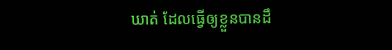ឃាត់ ដែលធ្វើឲ្យខ្លួនបានដឹ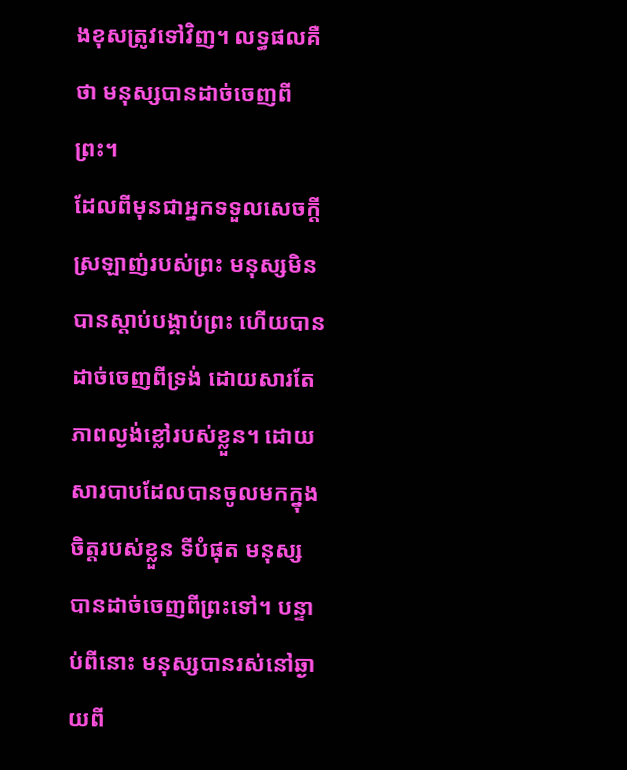ងខុសត្រូវទៅវិញ។ លទ្ធផលគឺថា មនុស្សបានដាច់ចេញពីព្រះ។
ដែលពីមុនជាអ្នកទទួលសេចក្តីស្រឡាញ់របស់ព្រះ មនុស្សមិនបានស្តាប់បង្គាប់ព្រះ ហើយបានដាច់ចេញពីទ្រង់ ដោយសារតែភាពល្ងង់ខ្លៅរបស់ខ្លួន។ ដោយសារបាបដែលបានចូលមកក្នុងចិត្តរបស់ខ្លួន ទីបំផុត មនុស្សបានដាច់ចេញពីព្រះទៅ។ បន្ទាប់ពីនោះ មនុស្សបានរស់នៅឆ្ងាយពី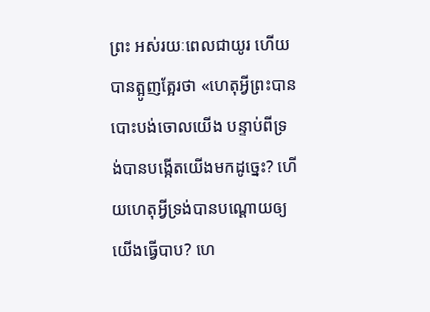ព្រះ អស់រយៈពេលជាយូរ ហើយបានត្អូញត្អែរថា «ហេតុអ្វីព្រះបានបោះបង់ចោលយើង បន្ទាប់ពីទ្រង់បានបង្កើតយើងមកដូច្នេះ? ហើយហេតុអ្វីទ្រង់បានបណ្តោយឲ្យយើងធ្វើបាប? ហេ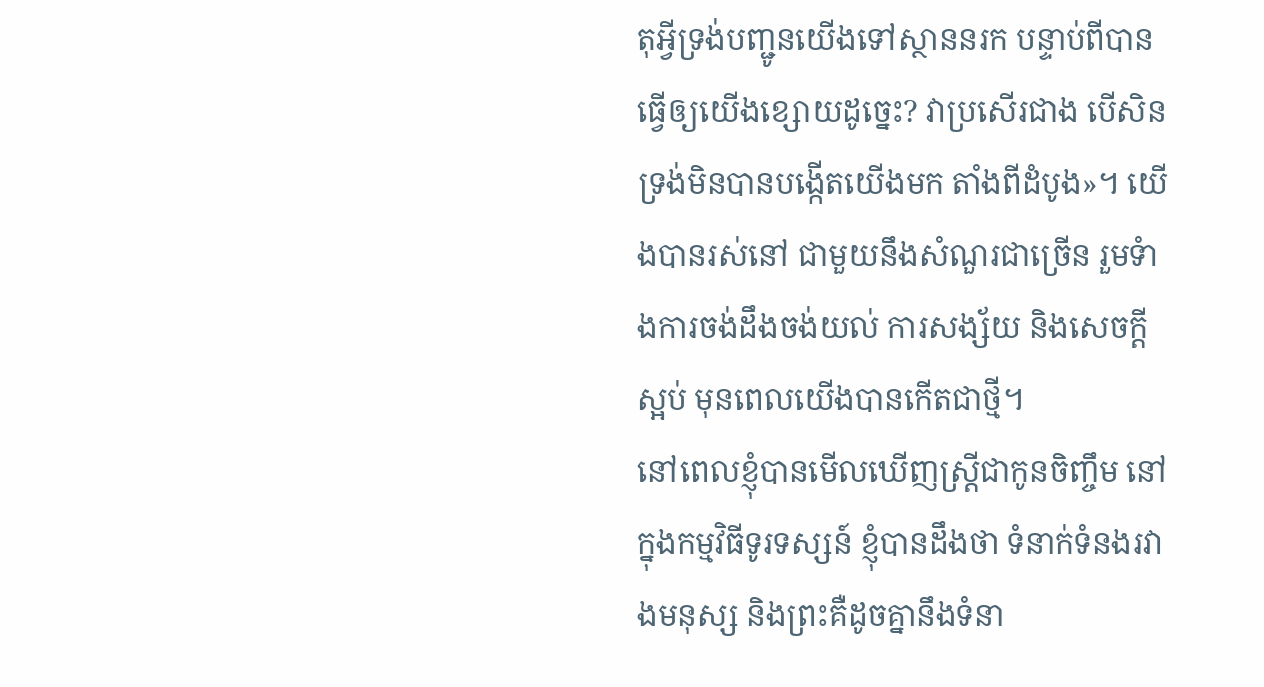តុអ្វីទ្រង់បញ្ជូនយើងទៅស្ថាននរក បន្ទាប់ពីបានធ្វើឲ្យយើងខ្សោយដូច្នេះ? វាប្រសើរជាង បើសិនទ្រង់មិនបានបង្កើតយើងមក តាំងពីដំបូង»។ យើងបានរស់នៅ ជាមួយនឹងសំណួរជាច្រើន រួមទំាងការចង់ដឹងចង់យល់ ការសង្ស័យ និងសេចក្តីស្អប់ មុនពេលយើងបានកើតជាថ្មី។
នៅពេលខ្ញុំបានមើលឃើញស្ត្រីជាកូនចិញ្ចឹម នៅក្នុងកម្មវិធីទូរទស្សន៍ ខ្ញុំបានដឹងថា ទំនាក់ទំនងរវាងមនុស្ស និងព្រះគឺដូចគ្នានឹងទំនា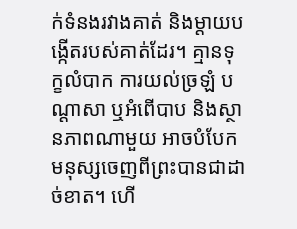ក់ទំនងរវាងគាត់ និងម្តាយបង្កើតរបស់គាត់ដែរ។ គ្មានទុក្ខលំបាក ការយល់ច្រឡំ បណ្តាសា ឬអំពើបាប និងស្ថានភាពណាមួយ អាចបំបែកមនុស្សចេញពីព្រះបានជាដាច់ខាត។ ហើ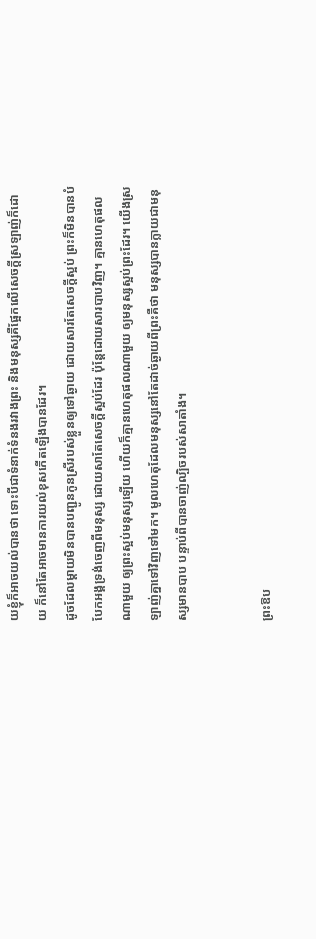យខ្ញុំក៏អាចយល់បានថា ទោះបីជាទំនាក់ទំនងរវាងព្រះ និងមនុស្សគឺផ្អែកលើសេចក្តីស្រឡាញ់ក៏ដោយ ក៏នៅតែអាចមានការយល់ខុសកើតឡើងបានដែរ។
ដូចដែលម្តាយមិនបានបញ្ជូនកូនស្រីរបស់ខ្លួនឲ្យទៅឆ្ងាយ ដោយសារតែសេចក្តីស្អប់ ព្រះក៏មិនបានបំបែកអង្គទ្រង់ចេញពីមនុស្ស ដោយសាតែសេចក្តីស្អប់ដែរ ប៉ុន្តែដោយសារបាបវិញ។ គ្មានហេតុផលណាមួយ ឲ្យព្រះស្អប់មនុស្សឡើយ ហើយក៏គ្មានហេតុផលណាមួយ ឲ្យមនុស្សស្អប់ព្រះដែរ។ យើងស្រឡាញ់គ្នាទៅវិញទៅមក។ មូលហេតុដែលមនុស្សនៅតែដាច់ឆ្ងាយពីព្រះគឺថា មនុស្សបានក្លាយជាមនុស្សមានបាប បន្ទាប់ពីបានចាញ់ល្បិចរបស់សាតាំង។


ព្រះឱប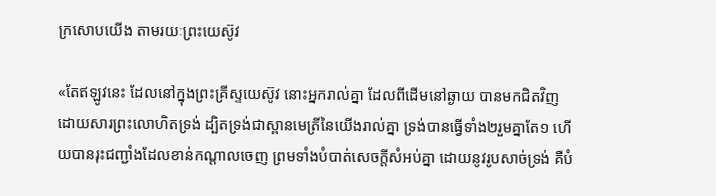ក្រសោបយើង តាមរយៈព្រះយេស៊ូវ

«តែឥឡូវនេះ ដែលនៅក្នុងព្រះគ្រីស្ទយេស៊ូវ នោះអ្នករាល់គ្នា ដែលពីដើមនៅឆ្ងាយ បានមកជិតវិញ ដោយសារព្រះលោហិតទ្រង់ ដ្បិតទ្រង់ជាស្ពានមេត្រីនៃយើងរាល់គ្នា ទ្រង់បានធ្វើទាំង២រួមគ្នាតែ១ ហើយបានរុះជញ្ជាំងដែលខាន់កណ្តាលចេញ ព្រមទាំងបំបាត់សេចក្តីសំអប់គ្នា ដោយនូវរូបសាច់ទ្រង់ គឺបំ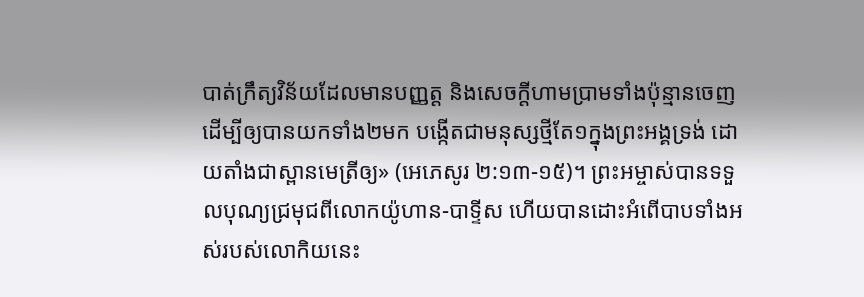បាត់ក្រឹត្យវិន័យដែលមានបញ្ញត្ត និងសេចក្តីហាមប្រាមទាំងប៉ុន្មានចេញ ដើម្បីឲ្យបានយកទាំង២មក បង្កើតជាមនុស្សថ្មីតែ១ក្នុងព្រះអង្គទ្រង់ ដោយតាំងជាស្ពានមេត្រីឲ្យ» (អេភេសូរ ២:១៣-១៥)។ ព្រះអម្ចាស់បានទទួលបុណ្យជ្រមុជពីលោកយ៉ូហាន-បាទ្ទីស ហើយបានដោះអំពើបាបទាំងអស់របស់លោកិយនេះ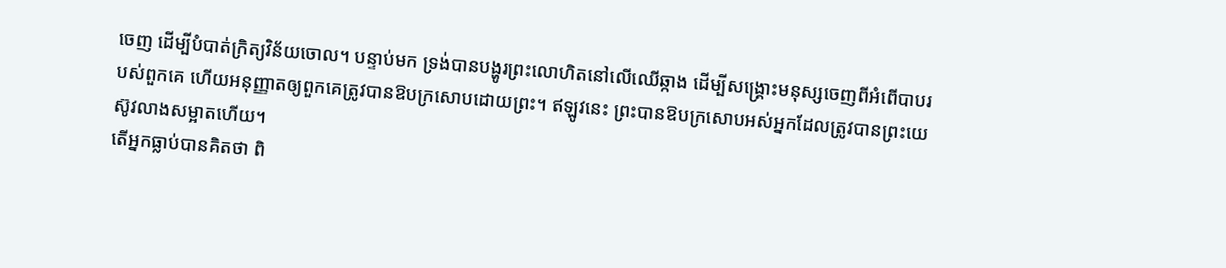ចេញ ដើម្បីបំបាត់ក្រិត្យវិន័យចោល។ បន្ទាប់មក ទ្រង់បានបង្ហូរព្រះលោហិតនៅលើឈើឆ្កាង ដើម្បីសង្រ្គោះមនុស្សចេញពីអំពើបាបរបស់ពួកគេ ហើយអនុញ្ញាតឲ្យពួកគេត្រូវបានឱបក្រសោបដោយព្រះ។ ឥឡូវនេះ ព្រះបានឱបក្រសោបអស់អ្នកដែលត្រូវបានព្រះយេស៊ូវលាងសម្អាតហើយ។
តើអ្នកធ្លាប់បានគិតថា ពិ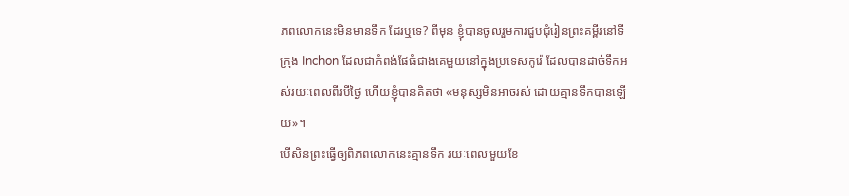ភពលោកនេះមិនមានទឹក ដែរឬទេ? ពីមុន ខ្ញុំបានចូលរួមការជួបជុំរៀនព្រះគម្ពីរនៅទីក្រុង Inchon ដែលជាកំពង់ផែធំជាងគេមួយនៅក្នុងប្រទេសកូរ៉េ ដែលបានដាច់ទឹកអស់រយៈពេលពីរបីថ្ងៃ ហើយខ្ញុំបានគិតថា «មនុស្សមិនអាចរស់ ដោយគ្មានទឹកបានឡើយ»។
បើសិនព្រះធ្វើឲ្យពិភពលោកនេះគ្មានទឹក រយៈពេលមួយខែ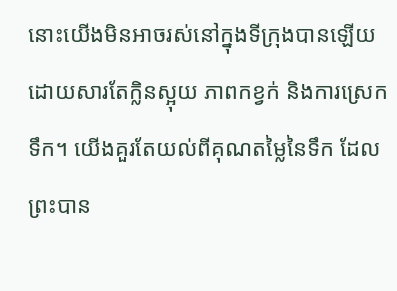នោះយើងមិនអាចរស់នៅក្នុងទីក្រុងបានឡើយ ដោយសារតែក្លិនស្អុយ ភាពកខ្វក់ និងការស្រេកទឹក។ យើងគួរតែយល់ពីគុណតម្លៃនៃទឹក ដែលព្រះបាន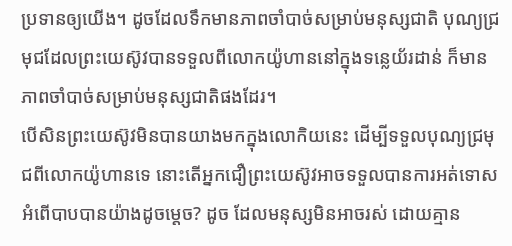ប្រទានឲ្យយើង។ ដូចដែលទឹកមានភាពចាំបាច់សម្រាប់មនុស្សជាតិ បុណ្យជ្រមុជដែលព្រះយេស៊ូវបានទទួលពីលោកយ៉ូហាននៅក្នុងទន្លេយ័រដាន់ ក៏មានភាពចាំបាច់សម្រាប់មនុស្សជាតិផងដែរ។
បើសិនព្រះយេស៊ូវមិនបានយាងមកក្នុងលោកិយនេះ ដើម្បីទទួលបុណ្យជ្រមុជពីលោកយ៉ូហានទេ នោះតើអ្នកជឿព្រះយេស៊ូវអាចទទួលបានការអត់ទោសអំពើបាបបានយ៉ាងដូចម្តេច? ដូច ដែលមនុស្សមិនអាចរស់ ដោយគ្មាន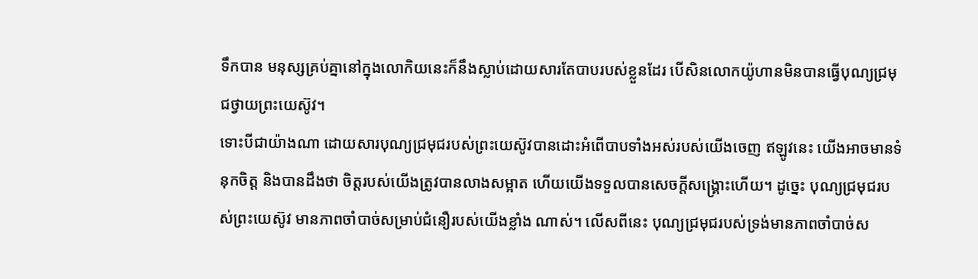ទឹកបាន មនុស្សគ្រប់គ្នានៅក្នុងលោកិយនេះក៏នឹងស្លាប់ដោយសារតែបាបរបស់ខ្លួនដែរ បើសិនលោកយ៉ូហានមិនបានធ្វើបុណ្យជ្រមុជថ្វាយព្រះយេស៊ូវ។
ទោះបីជាយ៉ាងណា ដោយសារបុណ្យជ្រមុជរបស់ព្រះយេស៊ូវបានដោះអំពើបាបទាំងអស់របស់យើងចេញ ឥឡូវនេះ យើងអាចមានទំនុកចិត្ត និងបានដឹងថា ចិត្តរបស់យើងត្រូវបានលាងសម្អាត ហើយយើងទទួលបានសេចក្តីសង្រ្គោះហើយ។ ដូច្នេះ បុណ្យជ្រមុជរបស់ព្រះយេស៊ូវ មានភាពចាំបាច់សម្រាប់ជំនឿរបស់យើងខ្លាំង ណាស់។ លើសពីនេះ បុណ្យជ្រមុជរបស់ទ្រង់មានភាពចាំបាច់ស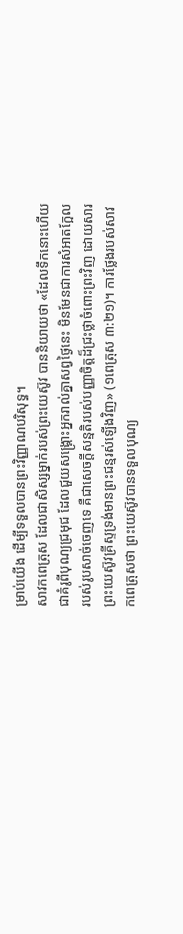ម្រាប់យើង ដើម្បីទទួលបានព្រះវិញ្ញាណបរិសុទ្ធ។
សាវកពេត្រុស ដែលជាសិស្សម្នាក់របស់ព្រះយេស៊ូវ បាននិយាយថា «ដែលទឹកនោះហើយ ជាគំរូពីបុណ្យជ្រមុជ ដែលជួយសង្គ្រោះអ្នករាល់គ្នាសព្វថ្ងៃនេះ មិនមែនជាការសំអាតក្អែលរបស់រូបសាច់ចេញទេ គឺជាសេចក្តីសន្មតិរបស់បញ្ញាចិត្តដ៏ជ្រះថ្លាចំពោះព្រះវិញ ដោយសារព្រះយេស៊ូវគ្រីស្ទទ្រង់មានព្រះជន្មរស់ឡើងវិញ» (១ពេត្រុស ៣:២១)។ ការថ្លែងរបស់សាវកពេត្រុសថា ព្រះយេស៊ូវបានទទួលបុណ្យ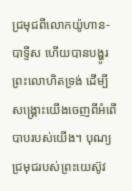ជ្រមុជពីលោកយ៉ូហាន-បាទ្ទីស ហើយបានបង្ហូរព្រះលោហិតទ្រង់ ដើម្បីសង្រ្គោះយើងចេញពីអំពើបាបរបស់យើង។ បុណ្យជ្រមុជរបស់ព្រះយេស៊ូវ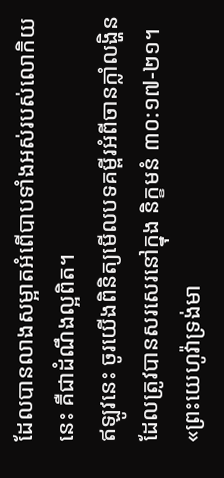ដែលបានលាងសម្អាតអំពើបាបទាំងអស់របស់លោកិយនេះ គឺជាដំណឹងល្អពិត។
ឥឡូវនេះ ចូរយើងពិនិត្យមើលបទគម្ពីរអំពីចានក្លាំលង្ហិន ដែលត្រូវបានសរសេរនៅក្នុង និក្ខមនំ ៣០:១៧-២១។ «ព្រះយេហូវ៉ាទ្រង់មា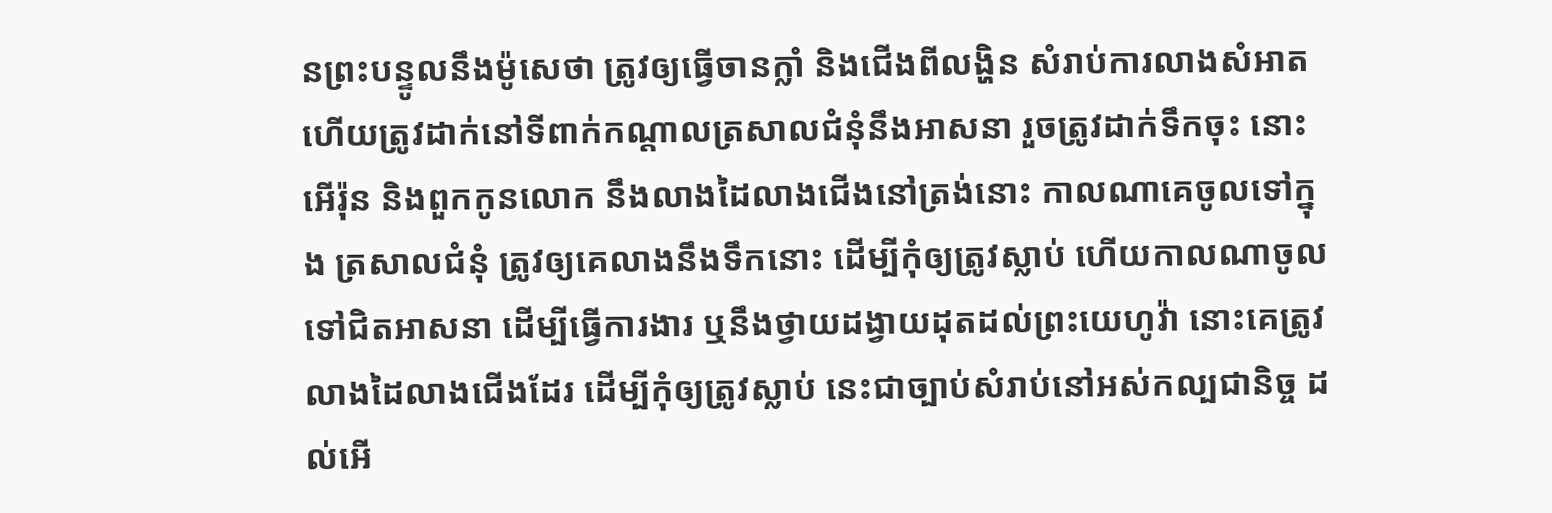នព្រះបន្ទូលនឹងម៉ូសេថា ត្រូវឲ្យធ្វើចានក្លាំ និងជើងពីលង្ហិន សំរាប់ការលាងសំអាត ហើយត្រូវដាក់នៅទីពាក់កណ្តាលត្រសាលជំនុំនឹងអាសនា រួចត្រូវដាក់ទឹកចុះ នោះអើរ៉ុន និងពួកកូនលោក នឹងលាងដៃលាងជើងនៅត្រង់នោះ កាលណាគេចូលទៅក្នុង ត្រសាលជំនុំ ត្រូវឲ្យគេលាងនឹងទឹកនោះ ដើម្បីកុំឲ្យត្រូវស្លាប់ ហើយកាលណាចូលទៅជិតអាសនា ដើម្បីធ្វើការងារ ឬនឹងថ្វាយដង្វាយដុតដល់ព្រះយេហូវ៉ា នោះគេត្រូវលាងដៃលាងជើងដែរ ដើម្បីកុំឲ្យត្រូវស្លាប់ នេះជាច្បាប់សំរាប់នៅអស់កល្បជានិច្ច ដល់អើ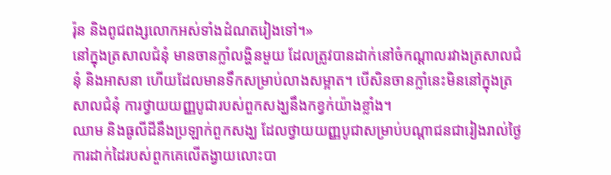រ៉ុន និងពូជពង្សលោកអស់ទាំងដំណតរៀងទៅ។»
នៅក្នុងត្រសាលជំនុំ មានចានក្លាំលង្ហិនមួយ ដែលត្រូវបានដាក់នៅចំកណ្តាលរវាងត្រសាលជំនុំ និងអាសនា ហើយដែលមានទឹកសម្រាប់លាងសម្អាត។ បើសិនចានក្លាំនេះមិននៅក្នុងត្រសាលជំនុំ ការថ្វាយយញ្ញបូជារបស់ពួកសង្ឃនឹងកខ្វក់យ៉ាងខ្លាំង។
ឈាម និងធូលីដីនឹងប្រឡាក់ពួកសង្ឃ ដែលថ្វាយយញ្ញបូជាសម្រាប់បណ្តាជនជារៀងរាល់ថ្ងៃ ការដាក់ដៃរបស់ពួកគេលើតង្វាយលោះបា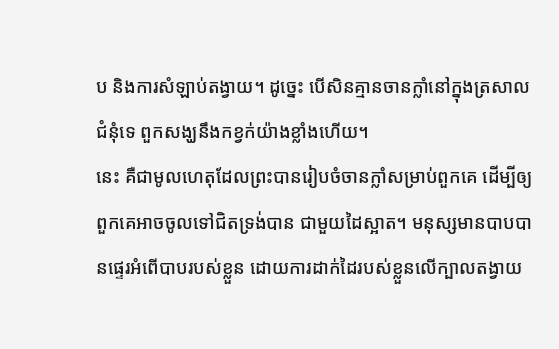ប និងការសំឡាប់តង្វាយ។ ដូច្នេះ បើសិនគ្មានចានក្លាំនៅក្នុងត្រសាលជំនុំទេ ពួកសង្ឃនឹងកខ្វក់យ៉ាងខ្លាំងហើយ។
នេះ គឺជាមូលហេតុដែលព្រះបានរៀបចំចានក្លាំសម្រាប់ពួកគេ ដើម្បីឲ្យពួកគេអាចចូលទៅជិតទ្រង់បាន ជាមួយដៃស្អាត។ មនុស្សមានបាបបានផ្ទេរអំពើបាបរបស់ខ្លួន ដោយការដាក់ដៃរបស់ខ្លួនលើក្បាលតង្វាយ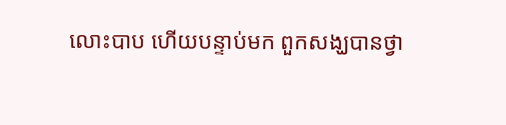លោះបាប ហើយបន្ទាប់មក ពួកសង្ឃបានថ្វា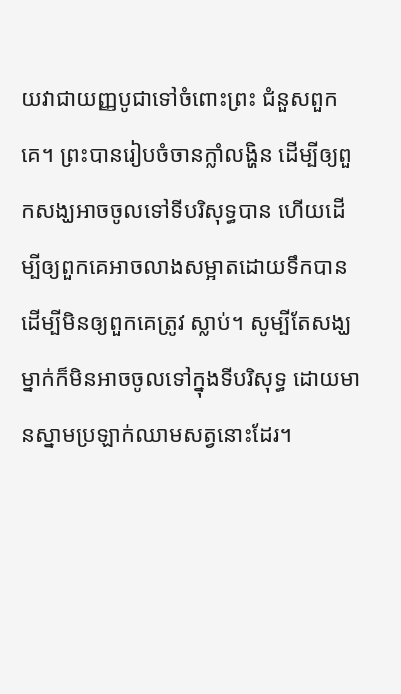យវាជាយញ្ញបូជាទៅចំពោះព្រះ ជំនួសពួកគេ។ ព្រះបានរៀបចំចានក្លាំលង្ហិន ដើម្បីឲ្យពួកសង្ឃអាចចូលទៅទីបរិសុទ្ធបាន ហើយដើម្បីឲ្យពួកគេអាចលាងសម្អាតដោយទឹកបាន ដើម្បីមិនឲ្យពួកគេត្រូវ ស្លាប់។ សូម្បីតែសង្ឃម្នាក់ក៏មិនអាចចូលទៅក្នុងទីបរិសុទ្ធ ដោយមានស្នាមប្រឡាក់ឈាមសត្វនោះដែរ។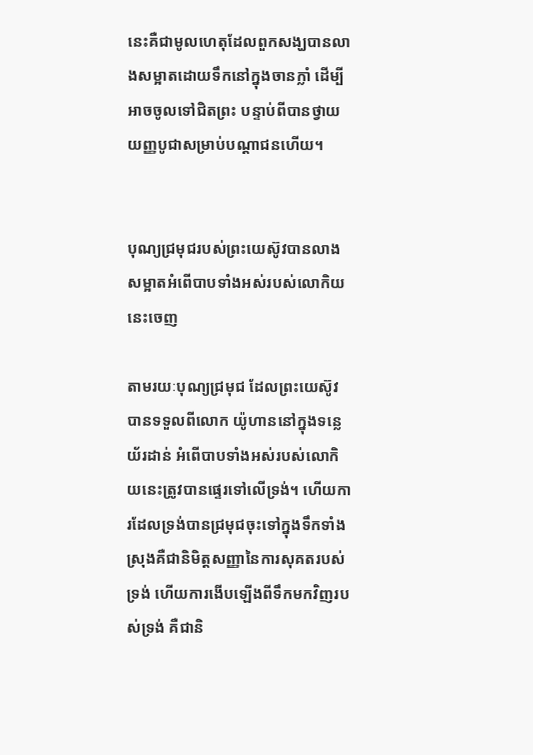នេះគឺជាមូលហេតុដែលពួកសង្ឃបានលាងសម្អាតដោយទឹកនៅក្នុងចានក្លាំ ដើម្បីអាចចូលទៅជិតព្រះ បន្ទាប់ពីបានថ្វាយយញ្ញបូជាសម្រាប់បណ្តាជនហើយ។


បុណ្យជ្រមុជរបស់ព្រះយេស៊ូវបានលាងសម្អាតអំពើបាបទាំងអស់របស់លោកិយនេះចេញ

តាមរយៈបុណ្យជ្រមុជ ដែលព្រះយេស៊ូវបានទទួលពីលោក យ៉ូហាននៅក្នុងទន្លេយ័រដាន់ អំពើបាបទាំងអស់របស់លោកិយនេះត្រូវបានផ្ទេរទៅលើទ្រង់។ ហើយការដែលទ្រង់បានជ្រមុជចុះទៅក្នុងទឹកទាំងស្រុងគឺជានិមិត្តសញ្ញានៃការសុគតរបស់ទ្រង់ ហើយការងើបឡើងពីទឹកមកវិញរបស់ទ្រង់ គឺជានិ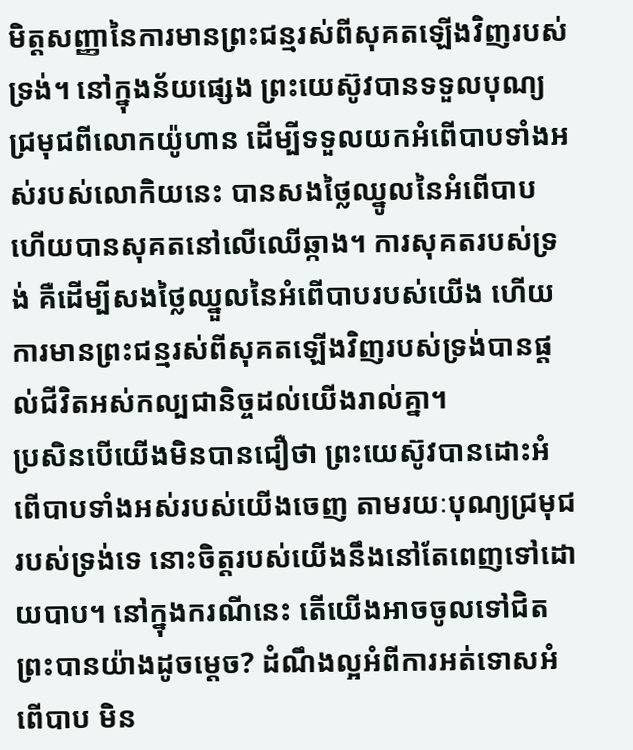មិត្តសញ្ញានៃការមានព្រះជន្មរស់ពីសុគតឡើងវិញរបស់ទ្រង់។ នៅក្នុងន័យផ្សេង ព្រះយេស៊ូវបានទទួលបុណ្យជ្រមុជពីលោកយ៉ូហាន ដើម្បីទទួលយកអំពើបាបទាំងអស់របស់លោកិយនេះ បានសងថ្លៃឈ្នូលនៃអំពើបាប ហើយបានសុគតនៅលើឈើឆ្កាង។ ការសុគតរបស់ទ្រង់ គឺដើម្បីសងថ្លៃឈ្នួលនៃអំពើបាបរបស់យើង ហើយការមានព្រះជន្មរស់ពីសុគតឡើងវិញរបស់ទ្រង់បានផ្តល់ជីវិតអស់កល្បជានិច្ចដល់យើងរាល់គ្នា។
ប្រសិនបើយើងមិនបានជឿថា ព្រះយេស៊ូវបានដោះអំពើបាបទាំងអស់របស់យើងចេញ តាមរយៈបុណ្យជ្រមុជរបស់ទ្រង់ទេ នោះចិត្តរបស់យើងនឹងនៅតែពេញទៅដោយបាប។ នៅក្នុងករណីនេះ តើយើងអាចចូលទៅជិតព្រះបានយ៉ាងដូចម្តេច? ដំណឹងល្អអំពីការអត់ទោសអំពើបាប មិន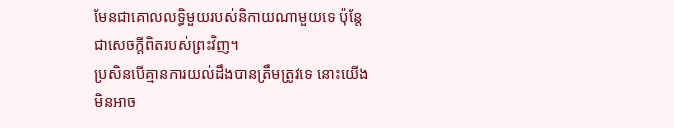មែនជាគោលលទ្ធិមួយរបស់និកាយណាមួយទេ ប៉ុន្តែជាសេចក្តីពិតរបស់ព្រះវិញ។
ប្រសិនបើគ្មានការយល់ដឹងបានត្រឹមត្រូវទេ នោះយើងមិនអាច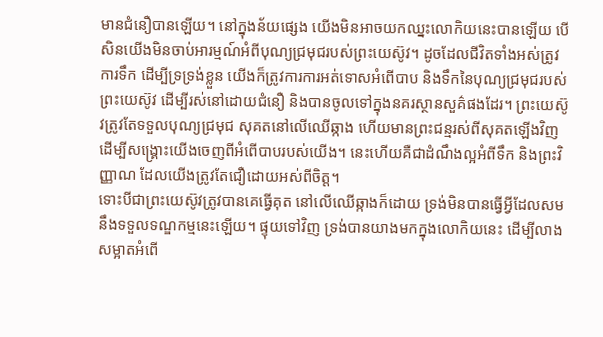មានជំនឿបានឡើយ។ នៅក្នុងន័យផ្សេង យើងមិនអាចយកឈ្នះលោកិយនេះបានឡើយ បើសិនយើងមិនចាប់អារម្មណ៍អំពីបុណ្យជ្រមុជរបស់ព្រះយេស៊ូវ។ ដូចដែលជីវិតទាំងអស់ត្រូវការទឹក ដើម្បីទ្រទ្រង់ខ្លួន យើងក៏ត្រូវការការអត់ទោសអំពើបាប និងទឹកនៃបុណ្យជ្រមុជរបស់ព្រះយេស៊ូវ ដើម្បីរស់នៅដោយជំនឿ និងបានចូលទៅក្នុងនគរស្ថានសួគ៌ផងដែរ។ ព្រះយេស៊ូវត្រូវតែទទួលបុណ្យជ្រមុជ សុគតនៅលើឈើឆ្កាង ហើយមានព្រះជន្មរស់ពីសុគតឡើងវិញ ដើម្បីសង្រ្គោះយើងចេញពីអំពើបាបរបស់យើង។ នេះហើយគឺជាដំណឹងល្អអំពីទឹក និងព្រះវិញ្ញាណ ដែលយើងត្រូវតែជឿដោយអស់ពីចិត្ត។
ទោះបីជាព្រះយេស៊ូវត្រូវបានគេធ្វើគុត នៅលើឈើឆ្កាងក៏ដោយ ទ្រង់មិនបានធ្វើអ្វីដែលសមនឹងទទួលទណ្ឌកម្មនេះឡើយ។ ផ្ទុយទៅវិញ ទ្រង់បានយាងមកក្នុងលោកិយនេះ ដើម្បីលាងសម្អាតអំពើ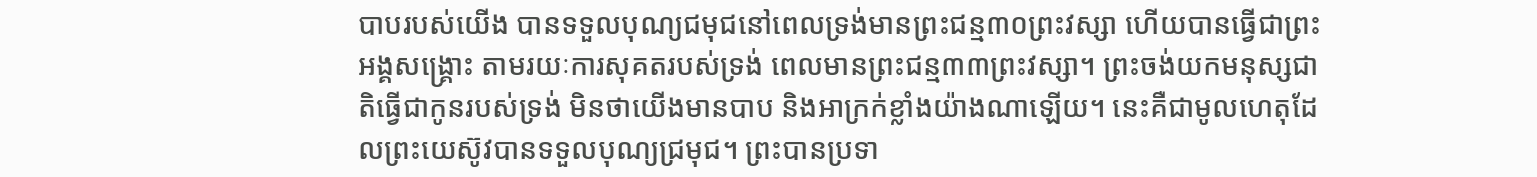បាបរបស់យើង បានទទួលបុណ្យជមុជនៅពេលទ្រង់មានព្រះជន្ម៣០ព្រះវស្សា ហើយបានធ្វើជាព្រះអង្គសង្រ្គោះ តាមរយៈការសុគតរបស់ទ្រង់ ពេលមានព្រះជន្ម៣៣ព្រះវស្សា។ ព្រះចង់យកមនុស្សជាតិធ្វើជាកូនរបស់ទ្រង់ មិនថាយើងមានបាប និងអាក្រក់ខ្លាំងយ៉ាងណាឡើយ។ នេះគឺជាមូលហេតុដែលព្រះយេស៊ូវបានទទួលបុណ្យជ្រមុជ។ ព្រះបានប្រទា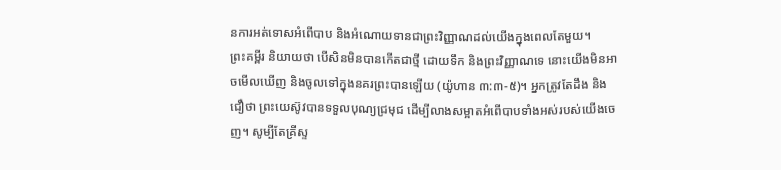នការអត់ទោសអំពើបាប និងអំណោយទានជាព្រះវិញ្ញាណដល់យើងក្នុងពេលតែមួយ។
ព្រះគម្ពីរ និយាយថា បើសិនមិនបានកើតជាថ្មី ដោយទឹក និងព្រះវិញ្ញាណទេ នោះយើងមិនអាចមើលឃើញ និងចូលទៅក្នុងនគរព្រះបានឡើយ (យ៉ូហាន ៣:៣-៥)។ អ្នកត្រូវតែដឹង និងជឿថា ព្រះយេស៊ូវបានទទួលបុណ្យជ្រមុជ ដើម្បីលាងសម្អាតអំពើបាបទាំងអស់របស់យើងចេញ។ សូម្បីតែគ្រីស្ទ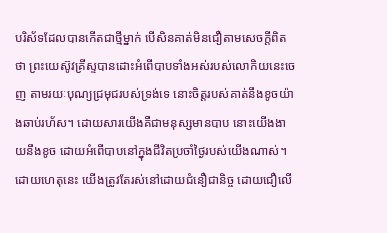បរិស័ទដែលបានកើតជាថ្មីម្នាក់ បើសិនគាត់មិនជឿតាមសេចក្តីពិតថា ព្រះយេស៊ូវគ្រីស្ទបានដោះអំពើបាបទាំងអស់របស់លោកិយនេះចេញ តាមរយៈបុណ្យជ្រមុជរបស់ទ្រង់ទេ នោះចិត្តរបស់គាត់នឹងខូចយ៉ាងឆាប់រហ័ស។ ដោយសារយើងគឺជាមនុស្សមានបាប នោះយើងងាយនឹងខូច ដោយអំពើបាបនៅក្នុងជីវិតប្រចាំថ្ងៃរបស់យើងណាស់។ ដោយហេតុនេះ យើងត្រូវតែរស់នៅដោយជំនឿជានិច្ច ដោយជឿលើ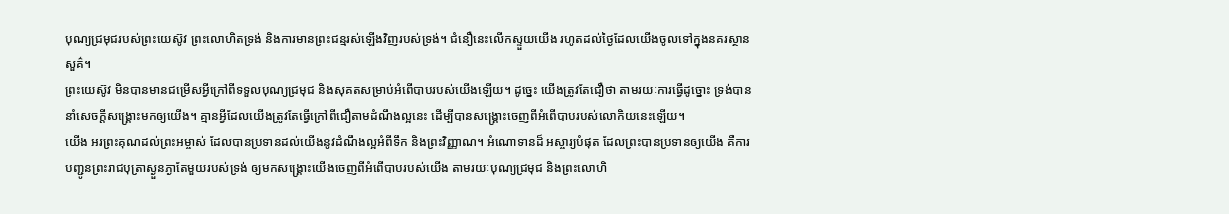បុណ្យជ្រមុជរបស់ព្រះយេស៊ូវ ព្រះលោហិតទ្រង់ និងការមានព្រះជន្មរស់ឡើងវិញរបស់ទ្រង់។ ជំនឿនេះលើកស្ទួយយើង រហូតដល់ថ្ងៃដែលយើងចូលទៅក្នុងនគរស្ថានសួគ៌។
ព្រះយេស៊ូវ មិនបានមានជម្រើសអ្វីក្រៅពីទទួលបុណ្យជ្រមុជ និងសុគតសម្រាប់អំពើបាបរបស់យើងឡើយ។ ដូច្នេះ យើងត្រូវតែជឿថា តាមរយៈការធ្វើដូច្នោះ ទ្រង់បាននាំសេចក្តីសង្រ្គោះមកឲ្យយើង។ គ្មានអ្វីដែលយើងត្រូវតែធ្វើក្រៅពីជឿតាមដំណឹងល្អនេះ ដើម្បីបានសង្រ្គោះចេញពីអំពើបាបរបស់លោកិយនេះឡើយ។
យើង អរព្រះគុណដល់ព្រះអម្ចាស់ ដែលបានប្រទានដល់យើងនូវដំណឹងល្អអំពីទឹក និងព្រះវិញ្ញាណ។ អំណោទានដ៏ អស្ចារ្យបំផុត ដែលព្រះបានប្រទានឲ្យយើង គឺការបញ្ជូនព្រះរាជបុត្រាស្ងួនភ្ងាតែមួយរបស់ទ្រង់ ឲ្យមកសង្រ្គោះយើងចេញពីអំពើបាបរបស់យើង តាមរយៈបុណ្យជ្រមុជ និងព្រះលោហិ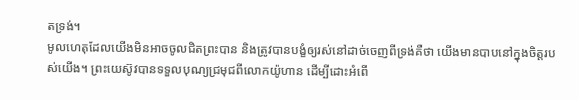តទ្រង់។
មូលហេតុដែលយើងមិនអាចចូលជិតព្រះបាន និងត្រូវបានបង្ខំឲ្យរស់នៅដាច់ចេញពីទ្រង់គឺថា យើងមានបាបនៅក្នុងចិត្តរបស់យើង។ ព្រះយេស៊ូវបានទទួលបុណ្យជ្រមុជពីលោកយ៉ូហាន ដើម្បីដោះអំពើ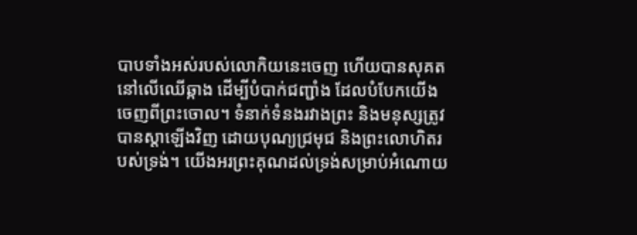បាបទាំងអស់របស់លោកិយនេះចេញ ហើយបានសុគតនៅលើឈើឆ្កាង ដើម្បីបំបាក់ជញ្ជាំង ដែលបំបែកយើងចេញពីព្រះចោល។ ទំនាក់ទំនងរវាងព្រះ និងមនុស្សត្រូវបានស្តាឡើងវិញ ដោយបុណ្យជ្រមុជ និងព្រះលោហិតរបស់ទ្រង់។ យើងអរព្រះគុណដល់ទ្រង់សម្រាប់អំណោយ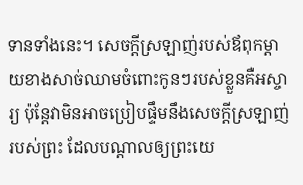ទានទាំងនេះ។ សេចក្តីស្រឡាញ់របស់ឪពុកម្តាយខាងសាច់ឈាមចំពោះកូនៗរបស់ខ្លួនគឺអស្ចារ្យ ប៉ុន្តែវាមិនអាចប្រៀបផ្ទឹមនឹងសេចក្តីស្រឡាញ់របស់ព្រះ ដែលបណ្តាលឲ្យព្រះយេ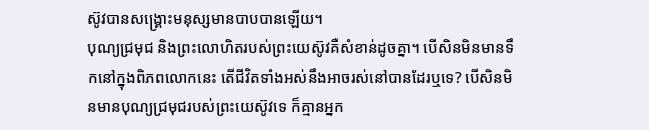ស៊ូវបានសង្រ្គោះមនុស្សមានបាបបានឡើយ។
បុណ្យជ្រមុជ និងព្រះលោហិតរបស់ព្រះយេស៊ូវគឺសំខាន់ដូចគ្នា។ បើសិនមិនមានទឹកនៅក្នុងពិភពលោកនេះ តើជីវិតទាំងអស់នឹងអាចរស់នៅបានដែរឬទេ? បើសិនមិនមានបុណ្យជ្រមុជរបស់ព្រះយេស៊ូវទេ ក៏គ្មានអ្នក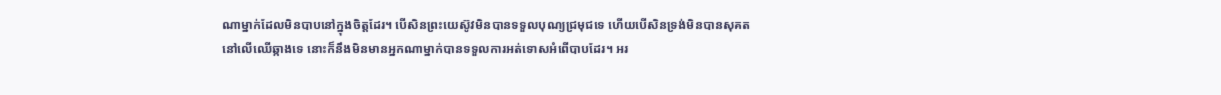ណាម្នាក់ដែលមិនបាបនៅក្នុងចិត្តដែរ។ បើសិនព្រះយេស៊ូវមិនបានទទួលបុណ្យជ្រមុជទេ ហើយបើសិនទ្រង់មិនបានសុគតនៅលើឈើឆ្កាងទេ នោះក៏នឹងមិនមានអ្នកណាម្នាក់បានទទួលការអត់ទោសអំពើបាបដែរ។ អរ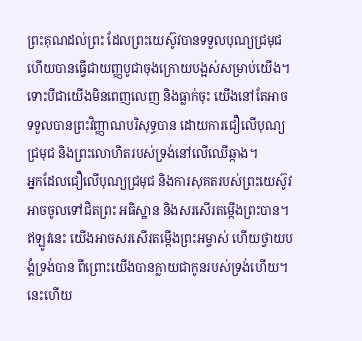ព្រះគុណដល់ព្រះ ដែលព្រះយេស៊ូវបានទទួលបុណ្យជ្រមុជ ហើយបានធ្វើជាយញ្ញបូជាចុងក្រោយបង្អស់សម្រាប់យើង។ ទោះបីជាយើងមិនពេញលេញ និងធ្លាក់ចុះ យើងនៅតែអាចទទួលបានព្រះវិញ្ញាណបរិសុទ្ធបាន ដោយការជឿលើបុណ្យជ្រមុជ និងព្រះលោហិតរបស់ទ្រង់នៅលើឈើឆ្កាង។
អ្នកដែលជឿលើបុណ្យជ្រមុជ និងការសុគតរបស់ព្រះយេស៊ូវ អាចចូលទៅជិតព្រះ អធិស្ឋាន និងសរសើរតម្កើងព្រះបាន។ ឥឡូវនេះ យើងអាចសរសើរតម្កើងព្រះអម្ចាស់ ហើយថ្វាយបង្គំទ្រង់បាន ពីព្រោះយើងបានក្លាយជាកូនរបស់ទ្រង់ហើយ។ នេះហើយ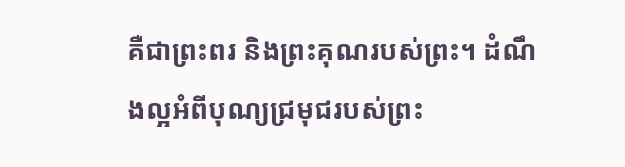គឺជាព្រះពរ និងព្រះគុណរបស់ព្រះ។ ដំណឹងល្អអំពីបុណ្យជ្រមុជរបស់ព្រះ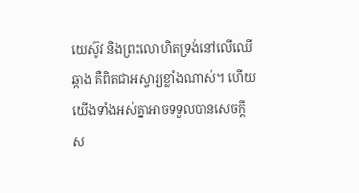យេស៊ូវ និងព្រះលោហិតទ្រង់នៅលើឈើឆ្កាង គឺពិតជាអស្ចារ្យខ្លាំងណាស់។ ហើយយើងទាំងអស់គ្នាអាចទទួលបានសេចក្តីស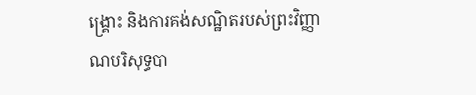ង្រ្គោះ និងការគង់សណ្ឋិតរបស់ព្រះវិញ្ញាណបរិសុទ្ធបា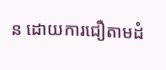ន ដោយការជឿតាមដំ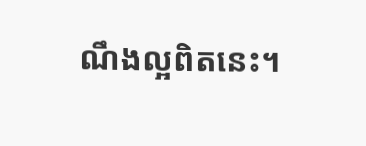ណឹងល្អពិតនេះ។